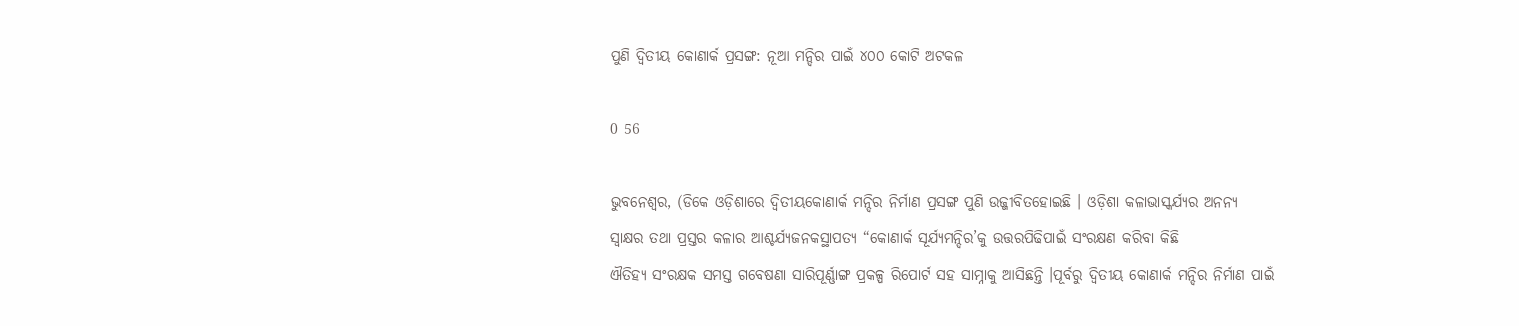ପୁଣି ଦ୍ୱିତୀୟ କୋଣାର୍କ ପ୍ରସଙ୍ଗ: ନୂଆ ମନ୍ଦିର ପାଇଁ ୪୦୦ କୋଟି ଅଟକଳ

0 56

ଭୁବନେଶ୍ୱର, (ଡିକେ ଓଡ଼ିଶାରେ ଦ୍ୱିତୀୟକୋଣାର୍କ ମନ୍ଦିର ନିର୍ମାଣ ପ୍ରସଙ୍ଗ ପୁଣି ଉଜ୍ଜୀବିତହୋଇଛି । ଓଡ଼ିଶା କଳାଭାସ୍କର୍ଯ୍ୟର ଅନନ୍ୟ
ସ୍ୱାକ୍ଷର ତଥା ପ୍ରସ୍ତର କଳାର ଆଶ୍ଚର୍ଯ୍ୟଜନକସ୍ଥାପତ୍ୟ “କୋଣାର୍କ ସୂର୍ଯ୍ୟମନ୍ଦିର’କୁ ଉତ୍ତରପିଢିପାଇଁ ସଂରକ୍ଷଣ କରିବା କିଛି
ଐତିହ୍ୟ ସଂରକ୍ଷକ ସମସ୍ତ ଗବେଷଣା ସାରିପୂର୍ଣ୍ଣାଙ୍ଗ ପ୍ରକଳ୍ପ ରିପୋର୍ଟ ସହ ସାମ୍ନାକୁ ଆସିଛନ୍ତି ।ପୂର୍ବରୁ ଦ୍ୱିତୀୟ କୋଣାର୍କ ମନ୍ଦିର ନିର୍ମାଣ ପାଇଁ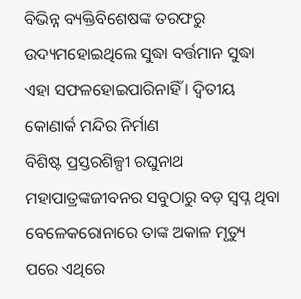ବିଭିନ୍ନ ବ୍ୟକ୍ତିବିଶେଷଙ୍କ ତରଫରୁ ଉଦ୍ୟମହୋଇଥିଲେ ସୁଦ୍ଧା ବର୍ତ୍ତମାନ ସୁଦ୍ଧା ଏହା ସଫଳହୋଇପାରିନାହିଁ । ଦ୍ୱିତୀୟ କୋଣାର୍କ ମନ୍ଦିର ନିର୍ମାଣ
ବିଶିଷ୍ଟ ପ୍ରସ୍ତରଶିଳ୍ପୀ ରଘୁନାଥ ମହାପାତ୍ରଙ୍କଜୀବନର ସବୁଠାରୁ ବଡ଼ ସ୍ୱପ୍ନ ଥିବା ବେଳେକରୋନାରେ ତାଙ୍କ ଅକାଳ ମୃତ୍ୟୁ ପରେ ଏଥିରେ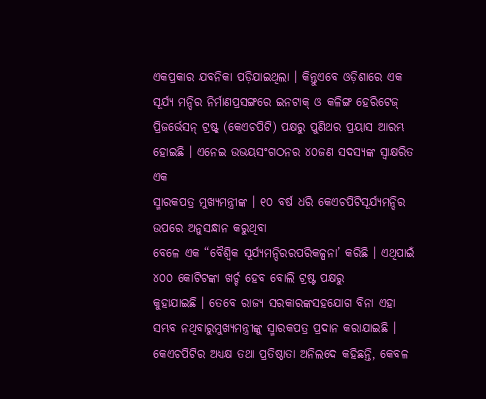ଏକପ୍ରକାର ଯବନିକା ପଡ଼ିଯାଇଥିଲା । କିନ୍ତୁଏବେ ଓଡ଼ିଶାରେ ଏକ ସୂର୍ଯ୍ୟ ମନ୍ଦିର ନିର୍ମାଣପ୍ରସଙ୍ଗରେ ଇନଟାକ୍ ଓ କଳିଙ୍ଗ ହେରିଟେଜ୍
ପ୍ରିଜର୍ଭେସନ୍ ଟ୍ରଷ୍ଟ୍ (କେଏଚପିଟି) ପକ୍ଷରୁ ପୁଣିଥର ପ୍ରୟାସ ଆରମ୍ଭ ହୋଇଛି । ଏନେଇ ଉଭୟସଂଗଠନର ୪୦ଜଣ ସଦସ୍ୟଙ୍କ ସ୍ୱାକ୍ଷରିତ ଏକ
ସ୍ମାରକପତ୍ର ମୁଖ୍ୟମନ୍ତ୍ରୀଙ୍କ । ୧୦ ବର୍ଷ ଧରି କେଏଚପିଟିସୂର୍ଯ୍ୟମନ୍ଦିର ଉପରେ ଅନୁସନ୍ଧାନ କରୁଥିବା
ବେଳେ ଏକ “ବୈଶ୍ୱିକ ସୂର୍ଯ୍ୟମନ୍ଦିରରପରିକଳ୍ପନା’ କରିଛି । ଏଥିପାଇଁ ୪୦୦ କୋଟିଟଙ୍କା ଖର୍ଚ୍ଚ ହେବ ବୋଲି ଟ୍ରଷ୍ଟ ପକ୍ଷରୁ
କୁହାଯାଇଛି । ତେବେ ରାଜ୍ୟ ସରକାରଙ୍କସହଯୋଗ ବିନା ଏହା ସମ୍ଭବ ନଥିବାରୁମୁଖ୍ୟମନ୍ତ୍ରୀଙ୍କୁ ସ୍ମାରକପତ୍ର ପ୍ରଦାନ କରାଯାଇଛି ।
କେଏଚପିଟିର ଅଧ୍ୟକ୍ଷ ତଥା ପ୍ରତିଷ୍ଠାତା ଅନିଲଦେ କହିଛନ୍ତି, କେବଳ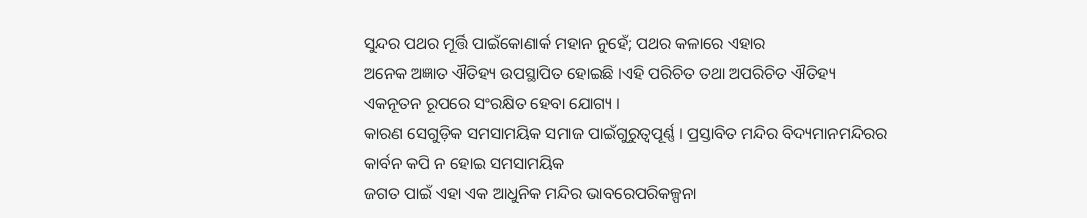ସୁନ୍ଦର ପଥର ମୂର୍ତ୍ତି ପାଇଁକୋଣାର୍କ ମହାନ ନୁହେଁ; ପଥର କଳାରେ ଏହାର
ଅନେକ ଅଜ୍ଞାତ ଐତିହ୍ୟ ଉପସ୍ଥାପିତ ହୋଇଛି ।ଏହି ପରିଚିତ ତଥା ଅପରିଚିତ ଐତିହ୍ୟ ଏକନୂତନ ରୂପରେ ସଂରକ୍ଷିତ ହେବା ଯୋଗ୍ୟ ।
କାରଣ ସେଗୁଡ଼ିକ ସମସାମୟିକ ସମାଜ ପାଇଁଗୁରୁତ୍ୱପୂର୍ଣ୍ଣ । ପ୍ରସ୍ତାବିତ ମନ୍ଦିର ବିଦ୍ୟମାନମନ୍ଦିରର କାର୍ବନ କପି ନ ହୋଇ ସମସାମୟିକ
ଜଗତ ପାଇଁ ଏହା ଏକ ଆଧୁନିକ ମନ୍ଦିର ଭାବରେପରିକଳ୍ପନା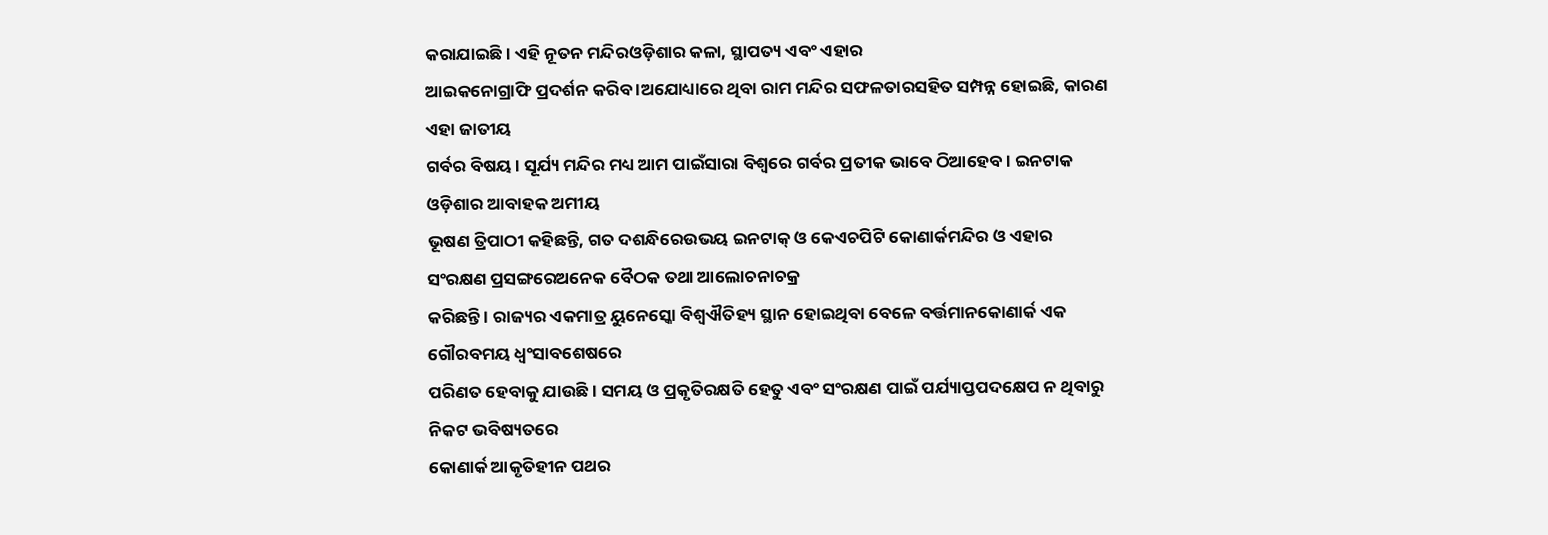କରାଯାଇଛି । ଏହି ନୂତନ ମନ୍ଦିରଓଡ଼ିଶାର କଳା, ସ୍ଥାପତ୍ୟ ଏବଂ ଏହାର
ଆଇକନୋଗ୍ରାଫି ପ୍ରଦର୍ଶନ କରିବ ।ଅଯୋଧ୍ୟାରେ ଥିବା ରାମ ମନ୍ଦିର ସଫଳତାରସହିତ ସମ୍ପନ୍ନ ହୋଇଛି, କାରଣ ଏହା ଜାତୀୟ
ଗର୍ବର ବିଷୟ । ସୂର୍ଯ୍ୟ ମନ୍ଦିର ମଧ୍ୟ ଆମ ପାଇଁସାରା ବିଶ୍ୱରେ ଗର୍ବର ପ୍ରତୀକ ଭାବେ ଠିଆହେବ । ଇନଟାକ ଓଡ଼ିଶାର ଆବାହକ ଅମୀୟ
ଭୂଷଣ ତ୍ରିପାଠୀ କହିଛନ୍ତି, ଗତ ଦଶନ୍ଧିରେଉଭୟ ଇନଟାକ୍ ଓ କେଏଚପିଟି କୋଣାର୍କମନ୍ଦିର ଓ ଏହାର ସଂରକ୍ଷଣ ପ୍ରସଙ୍ଗରେଅନେକ ବୈଠକ ତଥା ଆଲୋଚନାଚକ୍ର
କରିଛନ୍ତି । ରାଜ୍ୟର ଏକମାତ୍ର ୟୁନେସ୍କୋ ବିଶ୍ୱଐତିହ୍ୟ ସ୍ଥାନ ହୋଇଥିବା ବେଳେ ବର୍ତ୍ତମାନକୋଣାର୍କ ଏକ ଗୌରବମୟ ଧ୍ୱଂସାବଶେଷରେ
ପରିଣତ ହେବାକୁ ଯାଉଛି । ସମୟ ଓ ପ୍ରକୃତିରକ୍ଷତି ହେତୁ ଏବଂ ସଂରକ୍ଷଣ ପାଇଁ ପର୍ଯ୍ୟାପ୍ତପଦକ୍ଷେପ ନ ଥିବାରୁ ନିକଟ ଭବିଷ୍ୟତରେ
କୋଣାର୍କ ଆକୃତିହୀନ ପଥର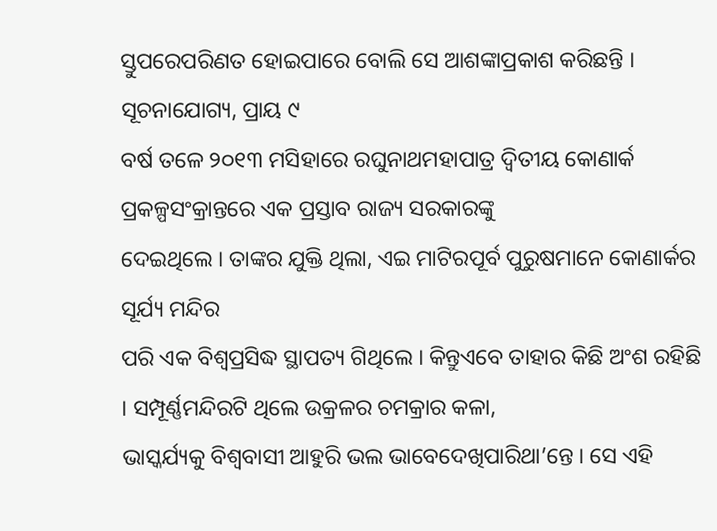ସ୍ତୁପରେପରିଣତ ହୋଇପାରେ ବୋଲି ସେ ଆଶଙ୍କାପ୍ରକାଶ କରିଛନ୍ତି । ସୂଚନାଯୋଗ୍ୟ, ପ୍ରାୟ ୯
ବର୍ଷ ତଳେ ୨୦୧୩ ମସିହାରେ ରଘୁନାଥମହାପାତ୍ର ଦ୍ୱିତୀୟ କୋଣାର୍କ ପ୍ରକଳ୍ପସଂକ୍ରାନ୍ତରେ ଏକ ପ୍ରସ୍ତାବ ରାଜ୍ୟ ସରକାରଙ୍କୁ
ଦେଇଥିଲେ । ତାଙ୍କର ଯୁକ୍ତି ଥିଲା, ଏଇ ମାଟିରପୂର୍ବ ପୁରୁଷମାନେ କୋଣାର୍କର ସୂର୍ଯ୍ୟ ମନ୍ଦିର
ପରି ଏକ ବିଶ୍ୱପ୍ରସିଦ୍ଧ ସ୍ଥାପତ୍ୟ ଗିଥିଲେ । କିନ୍ତୁଏବେ ତାହାର କିଛି ଅଂଶ ରହିଛି । ସମ୍ପୂର୍ଣ୍ଣମନ୍ଦିରଟି ଥିଲେ ଉକ୍ରଳର ଚମକ୍ରାର କଳା,
ଭାସ୍କର୍ଯ୍ୟକୁ ବିଶ୍ୱବାସୀ ଆହୁରି ଭଲ ଭାବେଦେଖିପାରିଥା’ନ୍ତେ । ସେ ଏହି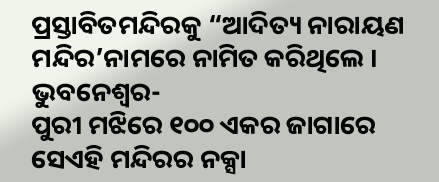ପ୍ରସ୍ତାବିତମନ୍ଦିରକୁ “ଆଦିତ୍ୟ ନାରାୟଣ ମନ୍ଦିର’ନାମରେ ନାମିତ କରିଥିଲେ । ଭୁବନେଶ୍ୱର-
ପୁରୀ ମଝିରେ ୧୦୦ ଏକର ଜାଗାରେ ସେଏହି ମନ୍ଦିରର ନକ୍ସା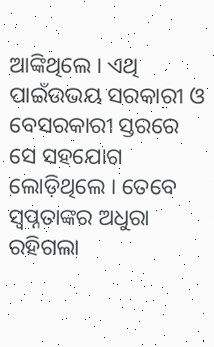ଆଙ୍କିଥିଲେ । ଏଥି ପାଇଁଉଭୟ ସରକାରୀ ଓ ବେସରକାରୀ ସ୍ତରରେ
ସେ ସହଯୋଗ ଲୋଡ଼ିଥିଲେ । ତେବେ ସ୍ୱପ୍ନତାଙ୍କର ଅଧୁରା ରହିଗଲା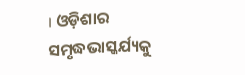। ଓଡ଼ିଶାର ସମୃଦ୍ଧଭାସ୍କର୍ଯ୍ୟକୁ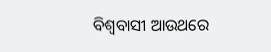ବିଶ୍ୱବାସୀ ଆଉଥରେ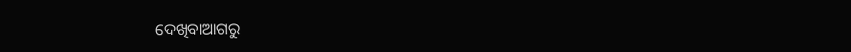ଦେଖିବାଆଗରୁ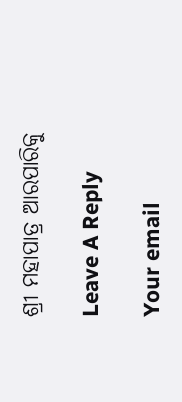ଶ୍ରୀ ମହାପାତ୍ର ଆରପାରିକୁ

Leave A Reply

Your email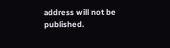address will not be published.